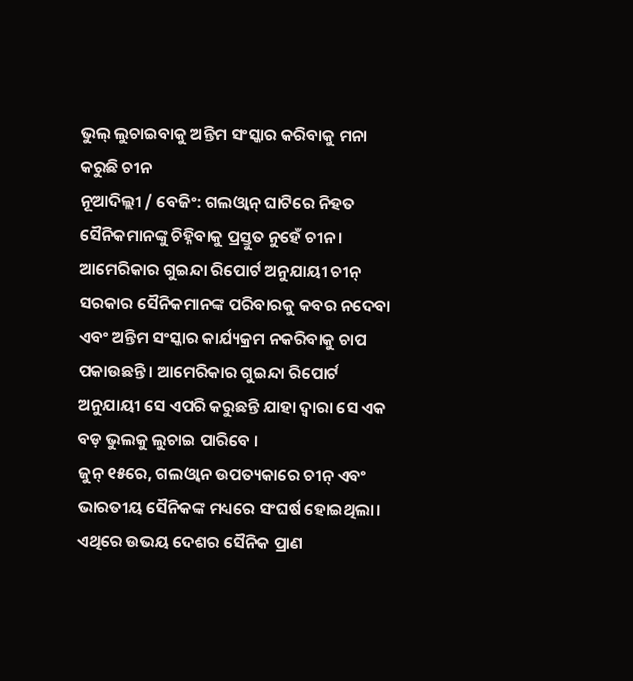ଭୁଲ୍ ଲୁଚାଇବାକୁ ଅନ୍ତିମ ସଂସ୍କାର କରିବାକୁ ମନା କରୁଛି ଚୀନ
ନୂଆଦିଲ୍ଲୀ / ବେଜିଂ: ଗଲଓ୍ୱାନ୍ ଘାଟିରେ ନିହତ ସୈନିକମାନଙ୍କୁ ଚିହ୍ନିବାକୁ ପ୍ରସ୍ତୁତ ନୁହେଁ ଚୀନ । ଆମେରିକାର ଗୁଇନ୍ଦା ରିପୋର୍ଟ ଅନୁଯାୟୀ ଚୀନ୍ ସରକାର ସୈନିକମାନଙ୍କ ପରିବାରକୁ କବର ନଦେବା ଏବଂ ଅନ୍ତିମ ସଂସ୍କାର କାର୍ଯ୍ୟକ୍ରମ ନକରିବାକୁ ଚାପ ପକାଉଛନ୍ତି । ଆମେରିକାର ଗୁଇନ୍ଦା ରିପୋର୍ଟ ଅନୁଯାୟୀ ସେ ଏପରି କରୁଛନ୍ତି ଯାହା ଦ୍ୱାରା ସେ ଏକ ବଡ଼ ଭୁଲକୁ ଲୁଚାଇ ପାରିବେ ।
ଜୁନ୍ ୧୫ରେ, ଗଲଓ୍ୱାନ ଉପତ୍ୟକାରେ ଚୀନ୍ ଏବଂ ଭାରତୀୟ ସୈନିକଙ୍କ ମଧ୍ୟରେ ସଂଘର୍ଷ ହୋଇଥିଲା। ଏଥିରେ ଉଭୟ ଦେଶର ସୈନିକ ପ୍ରାଣ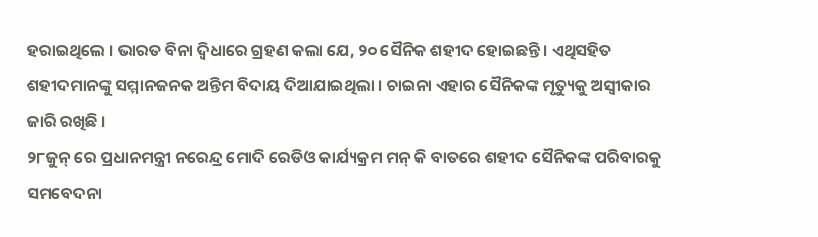ହରାଇଥିଲେ । ଭାରତ ବିନା ଦ୍ୱିଧାରେ ଗ୍ରହଣ କଲା ଯେ, ୨୦ ସୈନିକ ଶହୀଦ ହୋଇଛନ୍ତି । ଏଥିସହିତ ଶହୀଦମାନଙ୍କୁ ସମ୍ମାନଜନକ ଅନ୍ତିମ ବିଦାୟ ଦିଆଯାଇଥିଲା । ଚାଇନା ଏହାର ସୈନିକଙ୍କ ମୃତ୍ୟୁକୁ ଅସ୍ୱୀକାର ଜାରି ରଖିଛି ।
୨୮ଜୁନ୍ ରେ ପ୍ରଧାନମନ୍ତ୍ରୀ ନରେନ୍ଦ୍ର ମୋଦି ରେଡିଓ କାର୍ଯ୍ୟକ୍ରମ ମନ୍ କି ବାତରେ ଶହୀଦ ସୈନିକଙ୍କ ପରିବାରକୁ ସମବେଦନା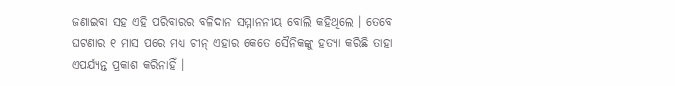ଜଣାଇବା ସହ ଏହି ପରିବାରର ବଳିଦାନ ସମ୍ମାନନୀୟ ବୋଲି କହିଥିଲେ । ତେବେ ଘଟଣାର ୧ ମାସ ପରେ ମଧ୍ୟ ଚୀନ୍ ଏହାର କେତେ ସୈନିକଙ୍କୁ ହତ୍ୟା କରିଛି ତାହା ଏପର୍ଯ୍ୟନ୍ତ ପ୍ରକାଶ କରିନାହିଁ ।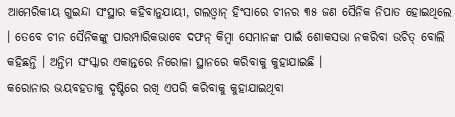ଆମେରିକୀୟ ଗୁଇନ୍ଦା ସଂସ୍ଥାର କହିବାନୁଯାୟୀ, ଗଲଓ୍ୱାନ୍ ହିଂସାରେ ଚୀନର ୩୫ ଜଣ ସୈନିକ ନିପାତ ହୋଇଥିଲେ । ତେବେ ଚୀନ ସୈନିକଙ୍କୁ ପାରମ୍ପାରିକଭାବେ ଦଫନ୍ କିମ୍ୱା ସେମାନଙ୍କ ପାଇଁ ଶୋକସଭା ନକରିବା ଉଚିତ୍ ବୋଲି କହିଛନ୍ତି । ଅନ୍ତିମ ସଂସ୍କାର ଏକାନ୍ତରେ ନିରୋଳା ସ୍ଥାନରେ କରିବାକୁ କୁହାଯାଇଛି ।
କରୋନାର ଭୟବହତାକୁ ଦୃଷ୍ଟିରେ ରଖି ଏପରି କରିବାକୁ କୁହାଯାଇଥିବା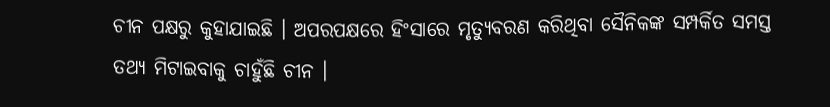ଚୀନ ପକ୍ଷରୁ କୁହାଯାଇଛି । ଅପରପକ୍ଷରେ ହିଂସାରେ ମୃତ୍ୟୁବରଣ କରିଥିବା ସୈନିକଙ୍କ ସମ୍ପର୍କିତ ସମସ୍ତ ତଥ୍ୟ ମିଟାଇବାକୁ ଚାହୁଁଛି ଚୀନ ।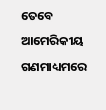ତେବେ ଆମେରିକୀୟ ଗଣମାଧ୍ୟମରେ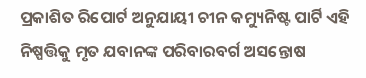ପ୍ରକାଶିତ ରିପୋର୍ଟ ଅନୁଯାୟୀ ଚୀନ କମ୍ୟୁନିଷ୍ଟ ପାର୍ଟି ଏହି ନିଷ୍ପତ୍ତିକୁ ମୃତ ଯବାନଙ୍କ ପରିବାରବର୍ଗ ଅସନ୍ତୋଷ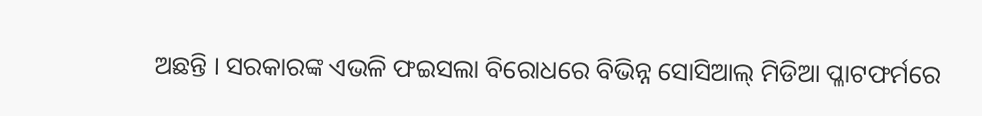ଅଛନ୍ତି । ସରକାରଙ୍କ ଏଭଳି ଫଇସଲା ବିରୋଧରେ ବିଭିନ୍ନ ସୋସିଆଲ୍ ମିଡିଆ ପ୍ଳାଟଫର୍ମରେ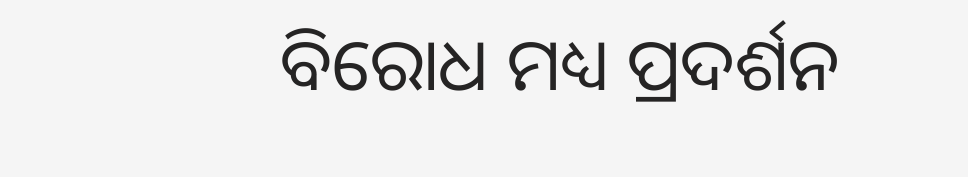ବିରୋଧ ମଧ୍ୟ ପ୍ରଦର୍ଶନ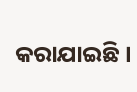କରାଯାଇଛି ।